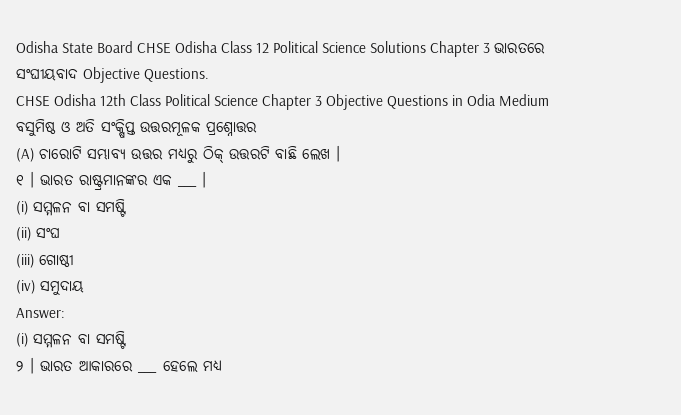Odisha State Board CHSE Odisha Class 12 Political Science Solutions Chapter 3 ଭାରତରେ ସଂଘୀୟବାଦ Objective Questions.
CHSE Odisha 12th Class Political Science Chapter 3 Objective Questions in Odia Medium
ବସୁମିଷ୍ଠ ଓ ଅତି ସଂକ୍ଷିପ୍ତ ଉତ୍ତରମୂଳକ ପ୍ରଶ୍ନୋତ୍ତର
(A) ଚାରୋଟି ସମ୍ଭାବ୍ୟ ଉତ୍ତର ମଧ୍ୟରୁ ଠିକ୍ ଉତ୍ତରଟି ବାଛି ଲେଖ ।
୧ । ଭାରତ ରାଷ୍ଟ୍ରମାନଙ୍କର ଏକ ___ ।
(i) ସମ୍ମଳନ ବା ସମଷ୍ଟି
(ii) ସଂଘ
(iii) ଗୋଷ୍ଠୀ
(iv) ସମୁଦାୟ
Answer:
(i) ସମ୍ମଳନ ବା ସମଷ୍ଟି
୨ । ଭାରତ ଆକାରରେ ___ ହେଲେ ମଧ୍ୟ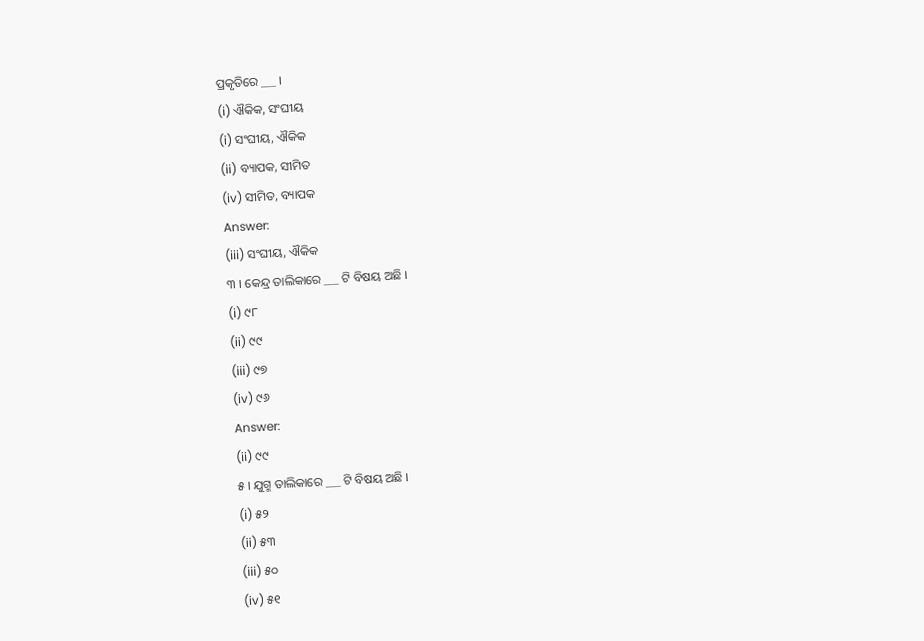ପ୍ରକୃତିରେ ___ ।
(i) ଐକିକ, ସଂଘୀୟ
(i) ସଂଘୀୟ, ଐକିକ
(ii) ବ୍ୟାପକ, ସୀମିତ
(iv) ସୀମିତ, ବ୍ୟାପକ
Answer:
(iii) ସଂଘୀୟ, ଐକିକ
୩ । କେନ୍ଦ୍ର ତାଲିକାରେ ___ ଟି ବିଷୟ ଅଛି ।
(i) ୯୮
(ii) ୯୯
(iii) ୯୭
(iv) ୯୬
Answer:
(ii) ୯୯
୫ । ଯୁଗ୍ମ ତାଲିକାରେ ___ ଟି ବିଷୟ ଅଛି ।
(i) ୫୨
(ii) ୫୩
(iii) ୫୦
(iv) ୫୧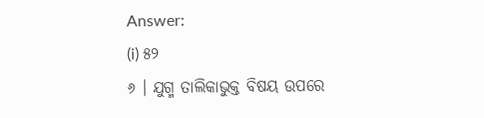Answer:
(i) ୫୨
୬ । ଯୁଗ୍ମ ତାଲିକାଭୁକ୍ତ ବିଷୟ ଉପରେ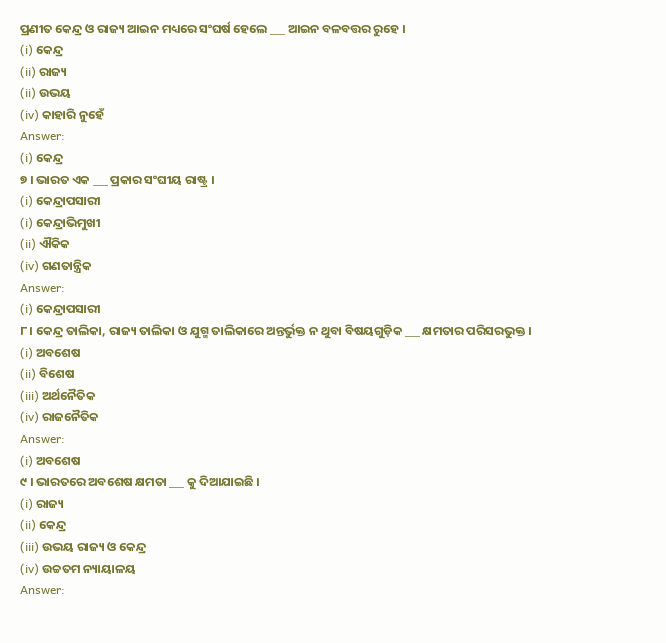ପ୍ରଣୀତ କେନ୍ଦ୍ର ଓ ରାଜ୍ୟ ଆଇନ ମଧ୍ୟରେ ସଂଘର୍ଷ ହେଲେ ___ ଆଇନ ବଳବତ୍ତର ରୁହେ ।
(i) କେନ୍ଦ୍ର
(ii) ରାଜ୍ୟ
(ii) ଉଭୟ
(iv) କାହାରି ନୁହେଁ
Answer:
(i) କେନ୍ଦ୍ର
୭ । ଭାରତ ଏକ ___ ପ୍ରକାର ସଂଘୀୟ ରାଷ୍ଟ୍ର ।
(i) କେନ୍ଦ୍ରାପସାରୀ
(i) କେନ୍ଦ୍ରାଭିମୁଖୀ
(ii) ଐକିକ
(iv) ଗଣତାନ୍ତ୍ରିକ
Answer:
(i) କେନ୍ଦ୍ରାପସାରୀ
୮। କେନ୍ଦ୍ର ତାଲିକା, ରାଜ୍ୟ ତାଲିକା ଓ ଯୁଗ୍ମ ତାଲିକାରେ ଅନ୍ତର୍ଭୁକ୍ତ ନ ଥୁବା ବିଷୟଗୁଡ଼ିକ ___ କ୍ଷମତାର ପରିସରଭୁକ୍ତ ।
(i) ଅବଶେଷ
(ii) ବିଶେଷ
(iii) ଅର୍ଥନୈତିକ
(iv) ରାଜନୈତିକ
Answer:
(i) ଅବଶେଷ
୯ । ଭାରତରେ ଅବଶେଷ କ୍ଷମତା ___ କୁ ଦିଆଯାଇଛି ।
(i) ରାଜ୍ୟ
(ii) କେନ୍ଦ୍ର
(iii) ଉଭୟ ରାଜ୍ୟ ଓ କେନ୍ଦ୍ର
(iv) ଉଚ୍ଚତମ ନ୍ୟାୟାଳୟ
Answer: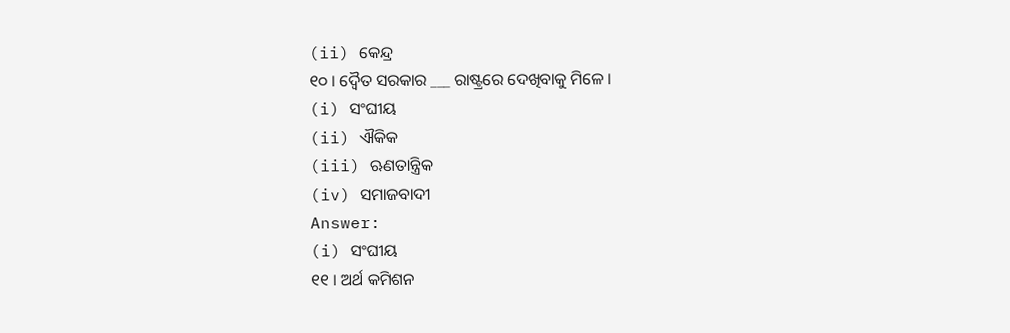(ii) କେନ୍ଦ୍ର
୧୦ । ଦ୍ଵୈତ ସରକାର ___ ରାଷ୍ଟ୍ରରେ ଦେଖିବାକୁ ମିଳେ ।
(i) ସଂଘୀୟ
(ii) ଐକିକ
(iii) ଋଣତାନ୍ତ୍ରିକ
(iv) ସମାଜବାଦୀ
Answer:
(i) ସଂଘୀୟ
୧୧ । ଅର୍ଥ କମିଶନ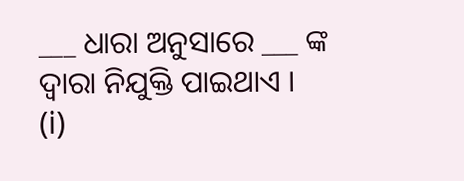___ ଧାରା ଅନୁସାରେ ___ ଙ୍କ ଦ୍ବାରା ନିଯୁକ୍ତି ପାଇଥାଏ ।
(i)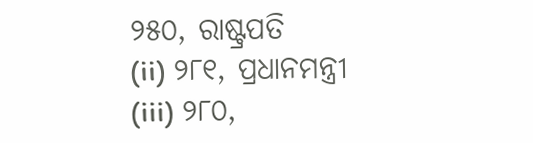୨୫୦, ରାଷ୍ଟ୍ରପତି
(ii) ୨୮୧, ପ୍ରଧାନମନ୍ତ୍ରୀ
(iii) ୨୮୦,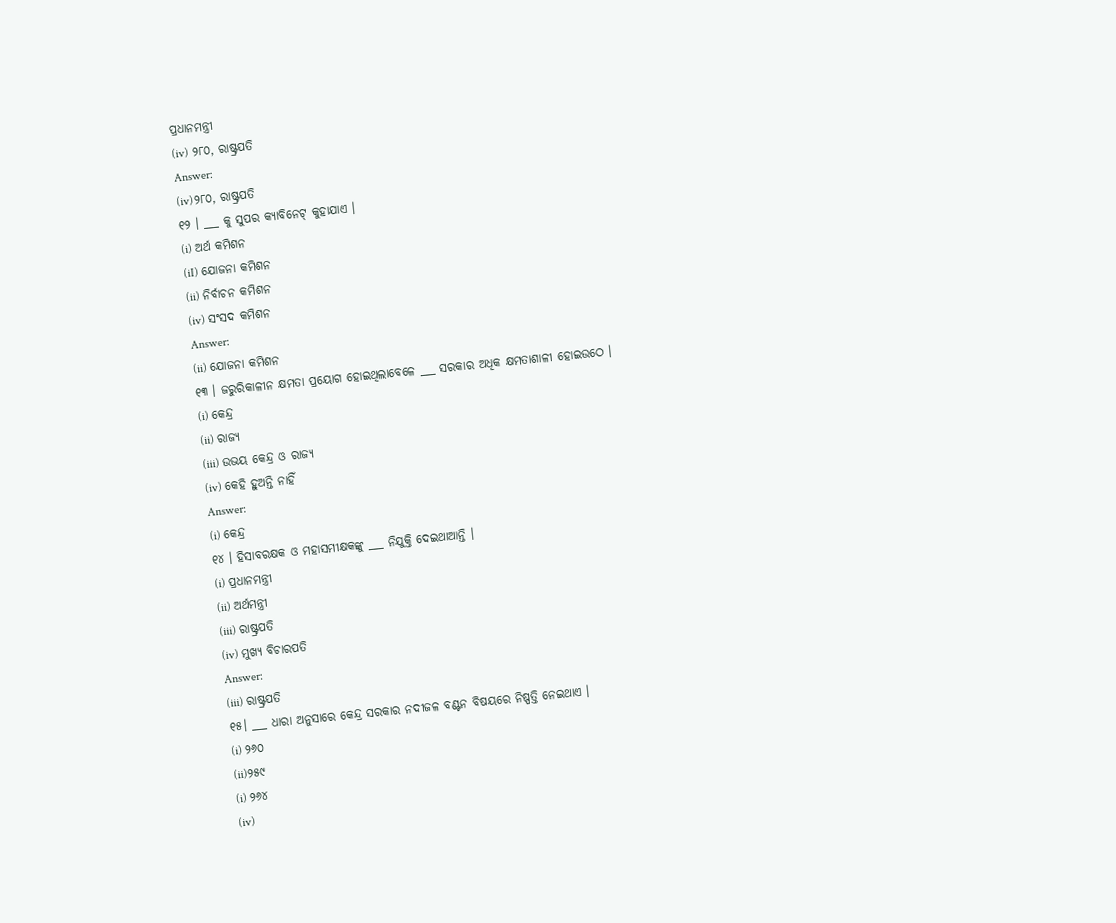ପ୍ରଧାନମନ୍ତ୍ରୀ
(iv) ୨୮୦, ରାଷ୍ଟ୍ରପତି
Answer:
(iv)୨୮୦, ରାଷ୍ଟ୍ରପତି
୧୨ । ___ କୁ ସୁପର କ୍ୟାବିନେଟ୍ କୁହାଯାଏ ।
(i) ଅର୍ଥ କମିଶନ
(iI) ଯୋଜନା କମିଶନ
(ii) ନିର୍ବାଚନ କମିଶନ
(iv) ସଂସଦ କମିଶନ
Answer:
(ii) ଯୋଜନା କମିଶନ
୧୩ । ଜରୁରିକାଳୀନ କ୍ଷମତା ପ୍ରୟୋଗ ହୋଇଥିଲାବେଳେ ___ ସରକାର ଅଧିକ କ୍ଷମତାଶାଳୀ ହୋଇଉଠେ ।
(i) କେନ୍ଦ୍ର
(ii) ରାଜ୍ୟ
(iii) ଉଭୟ କେନ୍ଦ୍ର ଓ ରାଜ୍ୟ
(iv) କେହି ହୁଅନ୍ତି ନାହିଁ
Answer:
(i) କେନ୍ଦ୍ର
୧୪ । ହିସାବରକ୍ଷକ ଓ ମହାସମୀକ୍ଷକଙ୍କୁ ___ ନିଯୁକ୍ତି ଦେଇଥାଆନ୍ତି ।
(i) ପ୍ରଧାନମନ୍ତ୍ରୀ
(ii) ଅର୍ଥମନ୍ତ୍ରୀ
(iii) ରାଷ୍ଟ୍ରପତି
(iv) ମୁଖ୍ୟ ବିଚାରପତି
Answer:
(iii) ରାଷ୍ଟ୍ରପତି
୧୫। ___ ଧାରା ଅନୁସାରେ କେନ୍ଦ୍ର ସରକାର ନଦୀଜଳ ବଣ୍ଟନ ବିଷୟରେ ନିଷ୍ପତ୍ତି ନେଇଥାଏ ।
(i) ୨୬୦
(ii)୨୫୯
(i) ୨୬୪
(iv)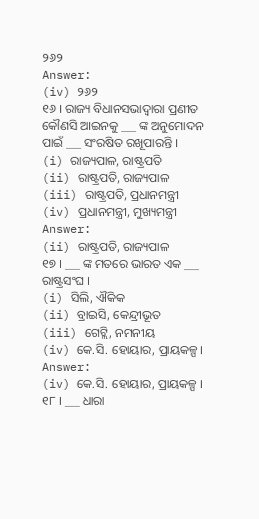୨୬୨
Answer:
(iv) ୨୬୨
୧୬ । ରାଜ୍ୟ ବିଧାନସଭାଦ୍ଵାରା ପ୍ରଣୀତ କୌଣସି ଆଇନକୁ ___ ଙ୍କ ଅନୁମୋଦନ ପାଇଁ ___ ସଂରଷିତ ରଖୂପାରନ୍ତି ।
(i) ରାଜ୍ୟପାଳ, ରାଷ୍ଟ୍ରପତି
(ii) ରାଷ୍ଟ୍ରପତି, ରାଜ୍ୟପାଳ
(iii) ରାଷ୍ଟ୍ରପତି, ପ୍ରଧାନମନ୍ତ୍ରୀ
(iv) ପ୍ରଧାନମନ୍ତ୍ରୀ, ମୁଖ୍ୟମନ୍ତ୍ରୀ
Answer:
(ii) ରାଷ୍ଟ୍ରପତି, ରାଜ୍ୟପାଳ
୧୭ । ___ ଙ୍କ ମତରେ ଭାରତ ଏକ ___ ରାଷ୍ଟ୍ରସଂଘ ।
(i) ସିଲି, ଐକିକ
(ii) ବ୍ରାଇସି, କେନ୍ଦ୍ରୀଭୂତ
(iii) ଗେଟ୍ଲି, ନମନୀୟ
(iv) କେ.ସି. ହୋୟାର, ପ୍ରାୟକଳ୍ପ।
Answer:
(iv) କେ.ସି. ହୋୟାର, ପ୍ରାୟକଳ୍ପ ।
୧୮ । ___ ଧାରା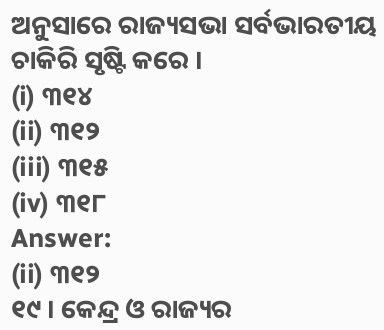ଅନୁସାରେ ରାଜ୍ୟସଭା ସର୍ବଭାରତୀୟ ଚାକିରି ସୃଷ୍ଟି କରେ ।
(i) ୩୧୪
(ii) ୩୧୨
(iii) ୩୧୫
(iv) ୩୧୮
Answer:
(ii) ୩୧୨
୧୯ । କେନ୍ଦ୍ର ଓ ରାଜ୍ୟର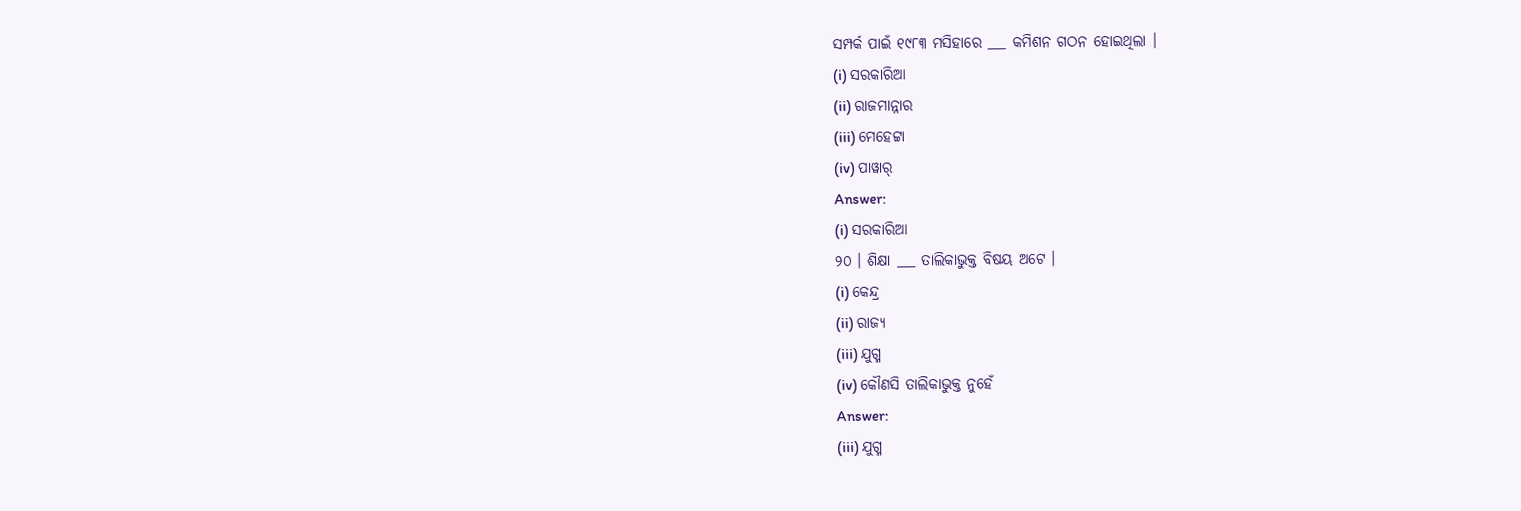ସମ୍ପର୍କ ପାଇଁ ୧୯୮୩ ମସିହାରେ ___ କମିଶନ ଗଠନ ହୋଇଥିଲା ।
(i) ସରକାରିଆ
(ii) ରାଜମାନ୍ନାର
(iii) ମେହେଟ୍ଟା
(iv) ପାୱାର୍
Answer:
(i) ସରକାରିଆ
୨୦ । ଶିକ୍ଷା ___ ତାଲିକାଭୁକ୍ତ ବିଷୟ ଅଟେ ।
(i) କେନ୍ଦ୍ର
(ii) ରାଜ୍ୟ
(iii) ଯୁଗ୍ମ
(iv) କୌଣସି ତାଲିକାଭୁକ୍ତ ନୁହେଁ
Answer:
(iii) ଯୁଗ୍ମ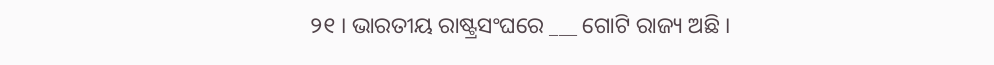୨୧ । ଭାରତୀୟ ରାଷ୍ଟ୍ରସଂଘରେ ___ ଗୋଟି ରାଜ୍ୟ ଅଛି ।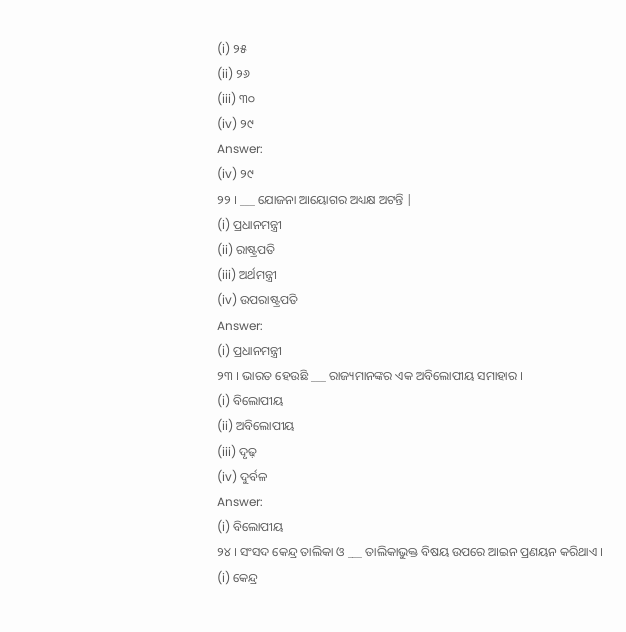(i) ୨୫
(ii) ୨୬
(iii) ୩୦
(iv) ୨୯
Answer:
(iv) ୨୯
୨୨ । ___ ଯୋଜନା ଆୟୋଗର ଅଧ୍ୟକ୍ଷ ଅଟନ୍ତି |
(i) ପ୍ରଧାନମନ୍ତ୍ରୀ
(ii) ରାଷ୍ଟ୍ରପତି
(iii) ଅର୍ଥମନ୍ତ୍ରୀ
(iv) ଉପରାଷ୍ଟ୍ରପତି
Answer:
(i) ପ୍ରଧାନମନ୍ତ୍ରୀ
୨୩ । ଭାରତ ହେଉଛି ___ ରାଜ୍ୟମାନଙ୍କର ଏକ ଅବିଲୋପୀୟ ସମାହାର ।
(i) ବିଲୋପୀୟ
(ii) ଅବିଲୋପୀୟ
(iii) ଦୃଢ଼
(iv) ଦୁର୍ବଳ
Answer:
(i) ବିଲୋପୀୟ
୨୪ । ସଂସଦ କେନ୍ଦ୍ର ତାଲିକା ଓ ___ ତାଲିକାଭୁକ୍ତ ବିଷୟ ଉପରେ ଆଇନ ପ୍ରଣୟନ କରିଥାଏ ।
(i) କେନ୍ଦ୍ର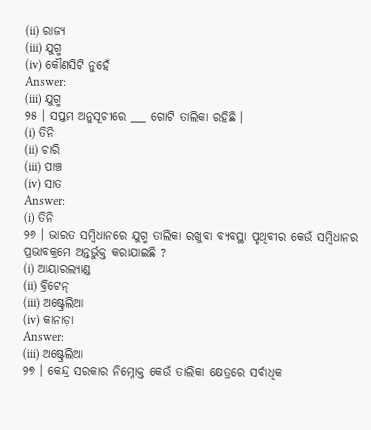(ii) ରାଜ୍ୟ
(iii) ଯୁଗ୍ମ
(iv) କୌଣସିଟି ନୁହେଁ
Answer:
(iii) ଯୁଗ୍ମ
୨୫ । ସପ୍ତମ ଅନୁସୂଚୀରେ ___ ଗୋଟି ତାଲିକା ରହିଛି ।
(i) ତିନି
(ii) ଚାରି
(iii) ପାଞ୍ଚ
(iv) ସାତ
Answer:
(i) ତିନି
୨୬ । ଭାରତ ସମ୍ବିଧାନରେ ଯୁଗ୍ମ ତାଲିକା ରଖୁବା ବ୍ୟବସ୍ଥା ପୃଥିବୀର କେଉଁ ସମ୍ବିଧାନର ପ୍ରଭାବକ୍ରମେ ଅନ୍ତର୍ଭୁକ୍ତ କରାଯାଇଛି ?
(i) ଆୟାରଲ୍ୟାଣ୍ଡ
(ii) ବ୍ରିଟେନ୍
(iii) ଅଷ୍ଟ୍ରେଲିଆ
(iv) କାନାଡ଼ା
Answer:
(iii) ଅଷ୍ଟ୍ରେଲିଆ
୨୭ । କେନ୍ଦ୍ର ସରକାର ନିମ୍ନୋକ୍ତ କେଉଁ ତାଲିକା କ୍ଷେତ୍ରରେ ସର୍ବାଧିକ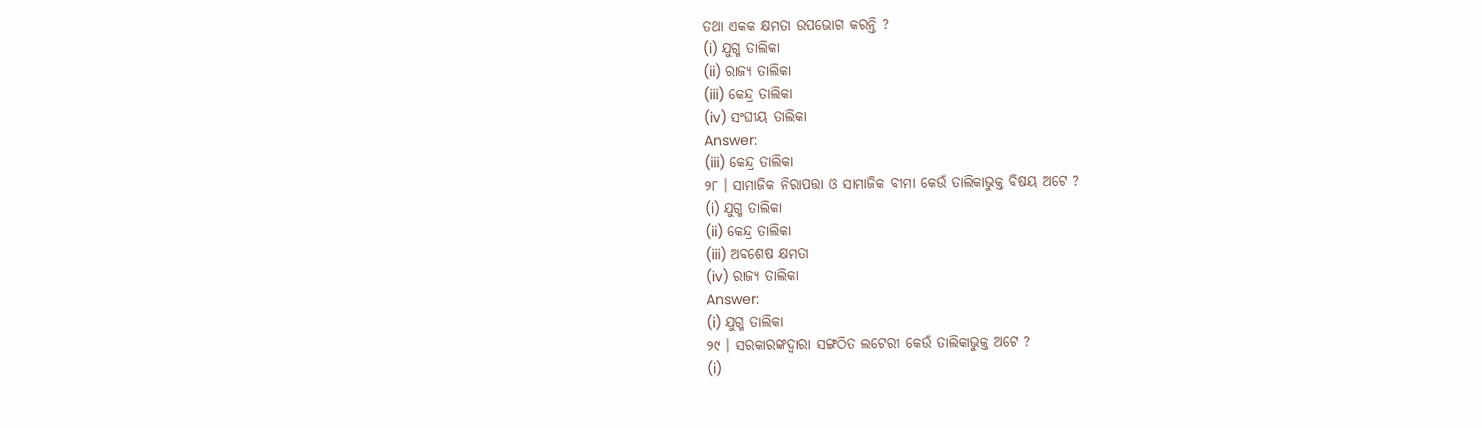ତଥା ଏକକ କ୍ଷମତା ଉପଭୋଗ କରନ୍ତି ?
(i) ଯୁଗ୍ମ ତାଲିକା
(ii) ରାଜ୍ୟ ତାଲିକା
(iii) କେନ୍ଦ୍ର ତାଲିକା
(iv) ସଂଘୀୟ ତାଲିକା
Answer:
(iii) କେନ୍ଦ୍ର ତାଲିକା
୨୮ । ସାମାଜିକ ନିରାପତ୍ତା ଓ ସାମାଜିକ ବୀମା କେଉଁ ତାଲିକାଭୁକ୍ତ ବିଷୟ ଅଟେ ?
(i) ଯୁଗ୍ମ ତାଲିକା
(ii) କେନ୍ଦ୍ର ତାଲିକା
(iii) ଅବଶେଷ କ୍ଷମତା
(iv) ରାଜ୍ୟ ତାଲିକା
Answer:
(i) ଯୁଗ୍ମ ତାଲିକା
୨୯ । ସରକାରଙ୍କଦ୍ଵାରା ସଙ୍ଗଠିତ ଲଟେରୀ କେଉଁ ତାଲିକାଭୁକ୍ତ ଅଟେ ?
(i)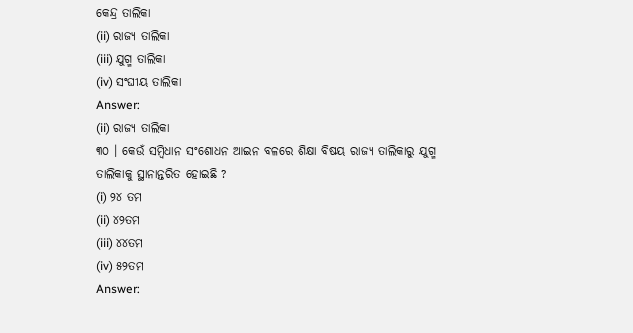କେନ୍ଦ୍ର ତାଲିକା
(ii) ରାଜ୍ୟ ତାଲିକା
(iii) ଯୁଗ୍ମ ତାଲିକା
(iv) ସଂଘୀୟ ତାଲିକା
Answer:
(ii) ରାଜ୍ୟ ତାଲିକା
୩୦ । କେଉଁ ସମ୍ବିଧାନ ସଂଶୋଧନ ଆଇନ ବଳରେ ଶିକ୍ଷା ବିଷୟ ରାଜ୍ୟ ତାଲିକାରୁ ଯୁଗ୍ମ ତାଲିକାକୁ ସ୍ଥାନାନ୍ତରିତ ହୋଇଛି ?
(i) ୨୪ ତମ
(ii) ୪୨ତମ
(iii) ୪୪ତମ
(iv) ୫୨ତମ
Answer: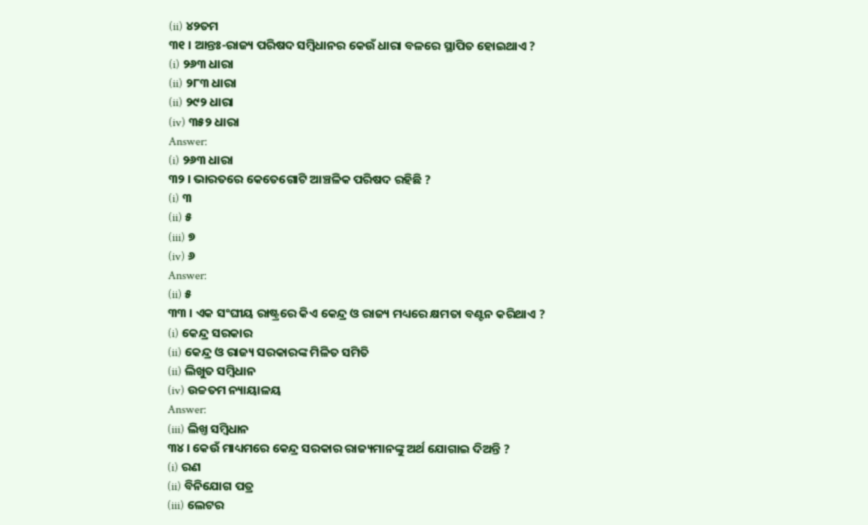(ii) ୪୨ତମ
୩୧ । ଆନ୍ତଃ-ରାଜ୍ୟ ପରିଷଦ ସମ୍ବିଧାନର କେଉଁ ଧାରା ବଳରେ ସ୍ଥାପିତ ହୋଇଥାଏ ?
(i) ୨୬୩ ଧାରା
(ii) ୨୮୩ ଧାରା
(ii) ୨୯୨ ଧାରା
(iv) ୩୫୨ ଧାରା
Answer:
(i) ୨୬୩ ଧାରା
୩୨ । ଭାରତରେ କେତେଗୋଟି ଆଞ୍ଚଳିକ ପରିଷଦ ରହିଛି ?
(i) ୩
(ii) ୫
(iii) ୭
(iv) ୬
Answer:
(ii) ୫
୩୩ । ଏକ ସଂଘୀୟ ରାଷ୍ଟ୍ରରେ କିଏ କେନ୍ଦ୍ର ଓ ରାଜ୍ୟ ମଧ୍ୟରେ କ୍ଷମତା ବଣ୍ଟନ କରିଥାଏ ?
(i) କେନ୍ଦ୍ର ସରକାର
(ii) କେନ୍ଦ୍ର ଓ ରାଜ୍ୟ ସରକାରଙ୍କ ମିଳିତ ସମିତି
(ii) ଲିଖୁତ ସମ୍ବିଧାନ
(iv) ଉଚ୍ଚତମ ନ୍ୟାୟାଳୟ
Answer:
(iii) ଲିଖ୍ତ ସମ୍ବିଧାନ
୩୪ । କେଉଁ ମାଧ୍ୟମରେ କେନ୍ଦ୍ର ସରକାର ରାଜ୍ୟମାନଙ୍କୁ ଅର୍ଥ ଯୋଗାଇ ଦିଅନ୍ତି ?
(i) ରଣ
(ii) ବିନିଯୋଗ ପତ୍ର
(iii) ଲେଟର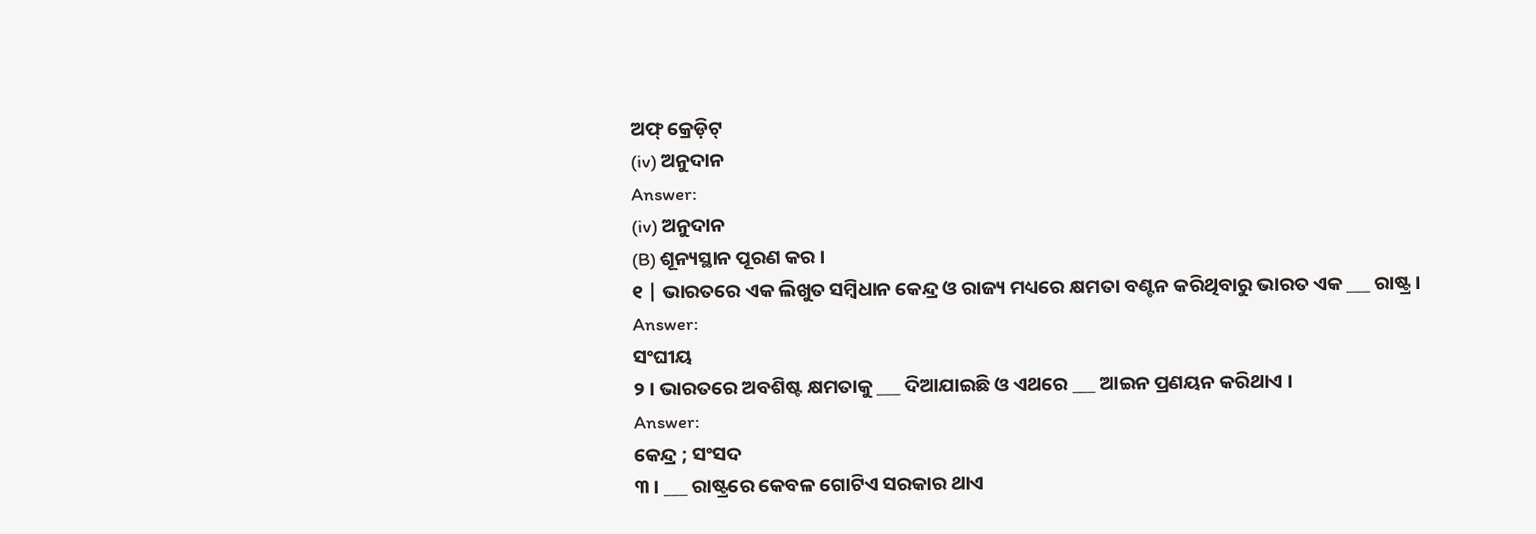ଅଫ୍ କ୍ରେଡ଼ିଟ୍
(iv) ଅନୁଦାନ
Answer:
(iv) ଅନୁଦାନ
(B) ଶୂନ୍ୟସ୍ଥାନ ପୂରଣ କର ।
୧ | ଭାରତରେ ଏକ ଲିଖୁତ ସମ୍ବିଧାନ କେନ୍ଦ୍ର ଓ ରାଜ୍ୟ ମଧ୍ୟରେ କ୍ଷମତା ବଣ୍ଟନ କରିଥିବାରୁ ଭାରତ ଏକ ___ ରାଷ୍ଟ୍ର ।
Answer:
ସଂଘୀୟ
୨ । ଭାରତରେ ଅବଶିଷ୍ଟ କ୍ଷମତାକୁ ___ ଦିଆଯାଇଛି ଓ ଏଥରେ ___ ଆଇନ ପ୍ରଣୟନ କରିଥାଏ ।
Answer:
କେନ୍ଦ୍ର ; ସଂସଦ
୩ । ___ ରାଷ୍ଟ୍ରରେ କେବଳ ଗୋଟିଏ ସରକାର ଥାଏ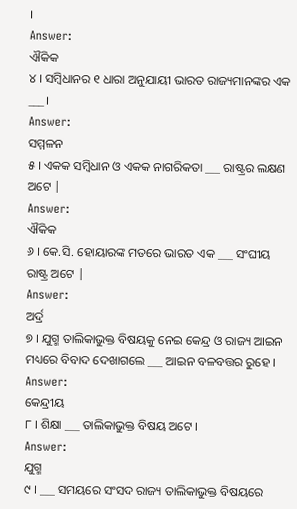।
Answer:
ଐକିକ
୪ । ସମ୍ବିଧାନର ୧ ଧାରା ଅନୁଯାୟୀ ଭାରତ ରାଜ୍ୟମାନଙ୍କର ଏକ ___ ।
Answer:
ସମ୍ମଳନ
୫ । ଏକକ ସମ୍ବିଧାନ ଓ ଏକକ ନାଗରିକତା ___ ରାଷ୍ଟ୍ରର ଲକ୍ଷଣ ଅଟେ |
Answer:
ଐକିକ
୬ । କେ.ସି. ହୋୟାରଙ୍କ ମତରେ ଭାରତ ଏକ ___ ସଂଘୀୟ ରାଷ୍ଟ୍ର ଅଟେ |
Answer:
ଅର୍ଦ୍ର
୭ । ଯୁଗ୍ମ ତାଲିକାଭୁକ୍ତ ବିଷୟକୁ ନେଇ କେନ୍ଦ୍ର ଓ ରାଜ୍ୟ ଆଇନ ମଧ୍ୟରେ ବିବାଦ ଦେଖାଗଲେ ___ ଆଇନ ବଳବତ୍ତର ରୁହେ ।
Answer:
କେନ୍ଦ୍ରୀୟ
୮ । ଶିକ୍ଷା ___ ତାଲିକାଭୁକ୍ତ ବିଷୟ ଅଟେ ।
Answer:
ଯୁଗ୍ମ
୯ । ___ ସମୟରେ ସଂସଦ ରାଜ୍ୟ ତାଲିକାଭୁକ୍ତ ବିଷୟରେ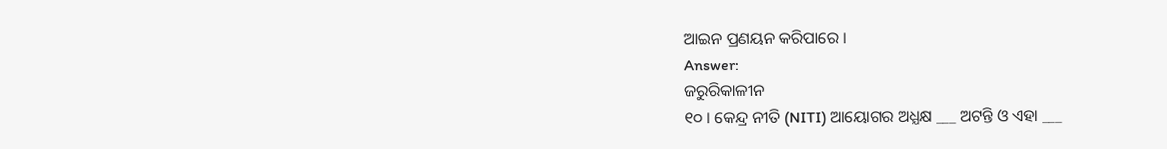ଆଇନ ପ୍ରଣୟନ କରିପାରେ ।
Answer:
ଜରୁରିକାଳୀନ
୧୦ । କେନ୍ଦ୍ର ନୀତି (NITI) ଆୟୋଗର ଅଧ୍ଯକ୍ଷ ___ ଅଟନ୍ତି ଓ ଏହା ___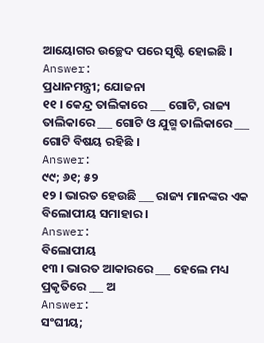ଆୟୋଗର ଉଚ୍ଛେଦ ପରେ ସୃଷ୍ଟି ହୋଇଛି ।
Answer:
ପ୍ରଧାନମନ୍ତ୍ରୀ; ଯୋଜନା
୧୧ । କେନ୍ଦ୍ର ତାଲିକାରେ ___ ଗୋଟି, ରାଜ୍ୟ ତାଲିକାରେ ___ ଗୋଟି ଓ ଯୁଗ୍ମ ତାଲିକାରେ ___ ଗୋଟି ବିଷୟ ରହିଛି ।
Answer:
୯୯; ୬୧; ୫୨
୧୨ । ଭାରତ ହେଉଛି ___ ରାଜ୍ୟ ମାନଙ୍କର ଏକ ବିଲୋପୀୟ ସମାହାର ।
Answer:
ବିଲୋପୀୟ
୧୩ । ଭାରତ ଆକାରରେ ___ ହେଲେ ମଧ୍ୟ ପ୍ରକୃତିରେ ___ ଅ
Answer:
ସଂଘୀୟ;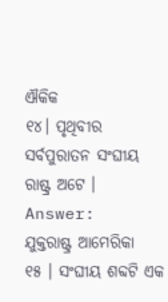ଐକିକ
୧୪। ପୃଥିବୀର ସର୍ବପୁରାତନ ସଂଘୀୟ ରାଷ୍ଟ୍ର ଅଟେ ।
Answer:
ଯୁକ୍ତରାଷ୍ଟ୍ର ଆମେରିକା
୧୫ । ସଂଘୀୟ ଶବ୍ଦଟି ଏକ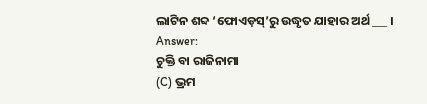ଲାଟିନ ଶବ୍ଦ ‘ଫୋଏଡ଼ସ୍’ରୁ ଉଦ୍ଧୃତ ଯାହାର ଅର୍ଥ ___ ।
Answer:
ଚୁକ୍ତି ବା ରାଜିନାମା
(C) ଭ୍ରମ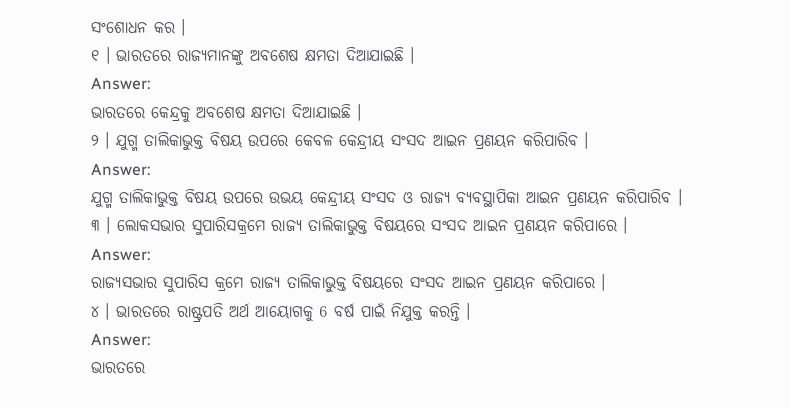ସଂଶୋଧନ କର ।
୧ । ଭାରତରେ ରାଜ୍ୟମାନଙ୍କୁ ଅବଶେଷ କ୍ଷମତା ଦିଆଯାଇଛି ।
Answer:
ଭାରତରେ କେନ୍ଦ୍ରକୁ ଅବଶେଷ କ୍ଷମତା ଦିଆଯାଇଛି ।
୨ । ଯୁଗ୍ମ ତାଲିକାଭୁକ୍ତ ବିଷୟ ଉପରେ କେବଳ କେନ୍ଦ୍ରୀୟ ସଂସଦ ଆଇନ ପ୍ରଣୟନ କରିପାରିବ ।
Answer:
ଯୁଗ୍ମ ତାଲିକାଭୁକ୍ତ ବିଷୟ ଉପରେ ଉଭୟ କେନ୍ଦ୍ରୀୟ ସଂସଦ ଓ ରାଜ୍ୟ ବ୍ୟବସ୍ଥାପିକା ଆଇନ ପ୍ରଣୟନ କରିପାରିବ ।
୩ । ଲୋକସଭାର ସୁପାରିସକ୍ରମେ ରାଜ୍ୟ ତାଲିକାଭୁକ୍ତ ବିଷୟରେ ସଂସଦ ଆଇନ ପ୍ରଣୟନ କରିପାରେ ।
Answer:
ରାଜ୍ୟସଭାର ସୁପାରିସ କ୍ରମେ ରାଜ୍ୟ ତାଲିକାଭୁକ୍ତ ବିଷୟରେ ସଂସଦ ଆଇନ ପ୍ରଣୟନ କରିପାରେ ।
୪ । ଭାରତରେ ରାଷ୍ଟ୍ରପତି ଅର୍ଥ ଆୟୋଗକୁ 6 ବର୍ଷ ପାଇଁ ନିଯୁକ୍ତ କରନ୍ତି ।
Answer:
ଭାରତରେ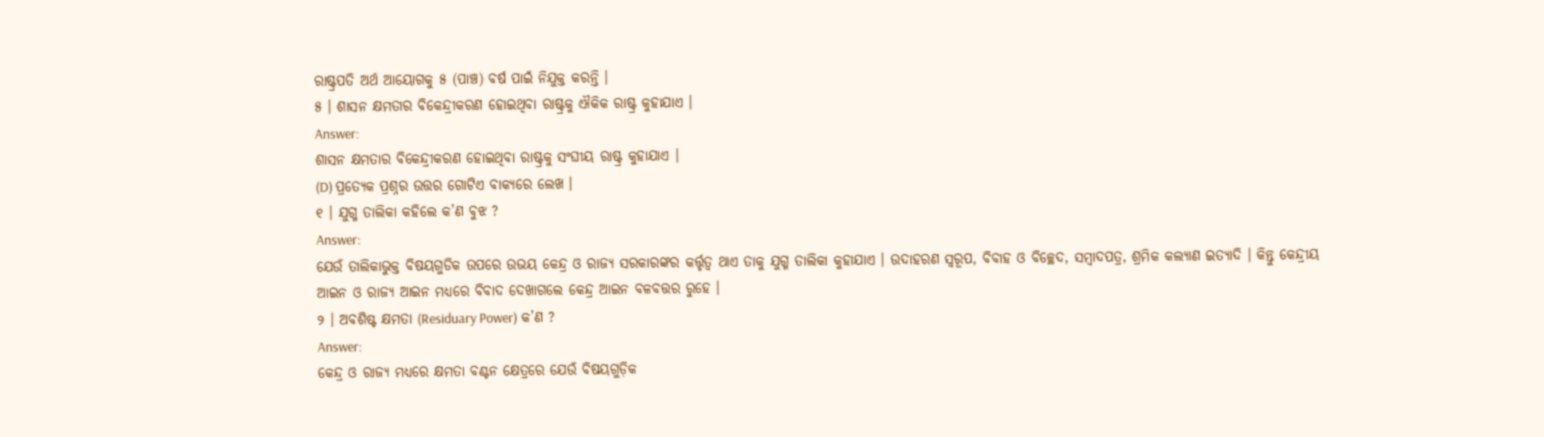ରାଷ୍ଟ୍ରପତି ଅର୍ଥ ଆୟୋଗକୁ ୫ (ପାଞ୍ଚ) ବର୍ଷ ପାଇଁ ନିଯୁକ୍ତ କରନ୍ତି ।
୫ । ଶାସନ କ୍ଷମତାର ବିକେନ୍ଦ୍ରୀକରଣ ହୋଇଥିବା ରାଷ୍ଟ୍ରକୁ ଐକିକ ରାଷ୍ଟ୍ର କୁହାଯାଏ ।
Answer:
ଶାସନ କ୍ଷମତାର ବିକେନ୍ଦ୍ରୀକରଣ ହୋଇଥିବା ରାଷ୍ଟ୍ରକୁ ସଂଘୀୟ ରାଷ୍ଟ୍ର କୁହାଯାଏ ।
(D) ପ୍ରତ୍ୟେକ ପ୍ରଶ୍ନର ଉତ୍ତର ଗୋଟିଏ ବାକ୍ୟରେ ଲେଖ ।
୧ । ଯୁଗ୍ମ ତାଲିକା କହିଲେ କ’ଣ ବୁଝ ?
Answer:
ଯେଉଁ ତାଲିକାଭୁକ୍ତ ବିଷୟଗୁଡିକ ଉପରେ ଉଭୟ କେନ୍ଦ୍ର ଓ ରାଜ୍ୟ ସରକାରଙ୍କର କର୍ତ୍ତୃତ୍ଵ ଥାଏ ତାକୁ ଯୁଗ୍ମ ତାଲିକା କୁହାଯାଏ । ଉଦାହରଣ ସ୍ଵରୂପ, ବିବାହ ଓ ବିଚ୍ଛେଦ, ସମ୍ବାଦପତ୍ର, ଶ୍ରମିକ କଲ୍ୟାଣ ଇତ୍ୟାଦି । କିନ୍ତୁ କେନ୍ଦ୍ରୀୟ ଆଇନ ଓ ରାଜ୍ୟ ଆଇନ ମଧ୍ୟରେ ବିବାଦ ଦେଖାଗଲେ କେନ୍ଦ୍ର ଆଇନ ବଳବତ୍ତର ରୁହେ ।
୨ । ଅବଶିଷ୍ଟ କ୍ଷମତା (Residuary Power) କ’ଣ ?
Answer:
କେନ୍ଦ୍ର ଓ ରାଜ୍ୟ ମଧ୍ୟରେ କ୍ଷମତା ବଣ୍ଟନ କ୍ଷେତ୍ରରେ ଯେଉଁ ବିଷୟଗୁଡ଼ିକ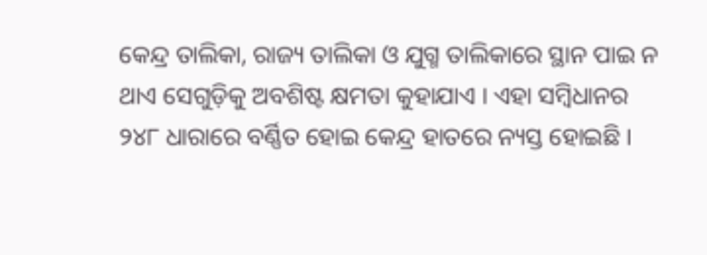କେନ୍ଦ୍ର ତାଲିକା, ରାଜ୍ୟ ତାଲିକା ଓ ଯୁଗ୍ମ ତାଲିକାରେ ସ୍ଥାନ ପାଇ ନ ଥାଏ ସେଗୁଡ଼ିକୁ ଅବଶିଷ୍ଟ କ୍ଷମତା କୁହାଯାଏ । ଏହା ସମ୍ବିଧାନର ୨୪୮ ଧାରାରେ ବର୍ଣ୍ଣିତ ହୋଇ କେନ୍ଦ୍ର ହାତରେ ନ୍ୟସ୍ତ ହୋଇଛି ।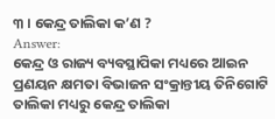୩ । କେନ୍ଦ୍ର ତାଲିକା କ’ଣ ?
Answer:
କେନ୍ଦ୍ର ଓ ରାଜ୍ୟ ବ୍ୟବସ୍ଥାପିକା ମଧ୍ୟରେ ଆଇନ ପ୍ରଣୟନ କ୍ଷମତା ବିଭାଜନ ସଂକ୍ରାନ୍ତୀୟ ତିନିଗୋଟି ତାଲିକା ମଧ୍ୟରୁ କେନ୍ଦ୍ର ତାଲିକା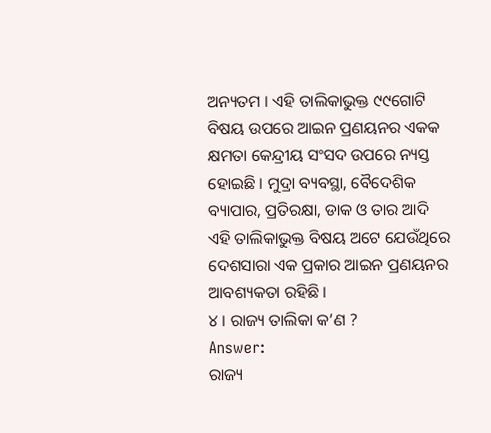ଅନ୍ୟତମ । ଏହି ତାଲିକାଭୁକ୍ତ ୯୯ଗୋଟି ବିଷୟ ଉପରେ ଆଇନ ପ୍ରଣୟନର ଏକକ କ୍ଷମତା କେନ୍ଦ୍ରୀୟ ସଂସଦ ଉପରେ ନ୍ୟସ୍ତ ହୋଇଛି । ମୁଦ୍ରା ବ୍ୟବସ୍ଥା, ବୈଦେଶିକ ବ୍ୟାପାର, ପ୍ରତିରକ୍ଷା, ଡାକ ଓ ତାର ଆଦି ଏହି ତାଲିକାଭୁକ୍ତ ବିଷୟ ଅଟେ ଯେଉଁଥିରେ ଦେଶସାରା ଏକ ପ୍ରକାର ଆଇନ ପ୍ରଣୟନର ଆବଶ୍ୟକତା ରହିଛି ।
୪ । ରାଜ୍ୟ ତାଲିକା କ’ଣ ?
Answer:
ରାଜ୍ୟ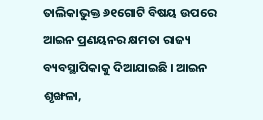ତାଲିକାଭୁକ୍ତ ୬୧ଗୋଟି ବିଷୟ ଉପରେ ଆଇନ ପ୍ରଣୟନର କ୍ଷମତା ରାଜ୍ୟ ବ୍ୟବସ୍ଥାପିକାକୁ ଦିଆଯାଇଛି । ଆଇନ ଶୃଙ୍ଖଳା,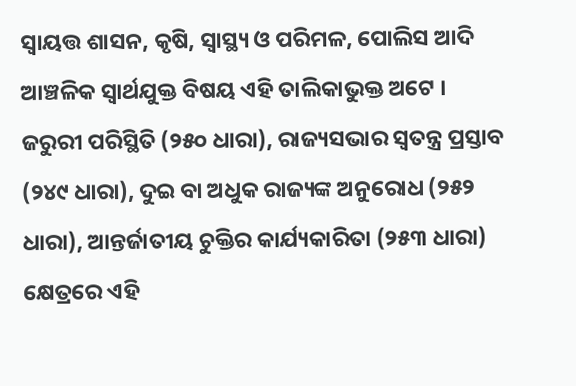ସ୍ୱାୟତ୍ତ ଶାସନ, କୃଷି, ସ୍ବାସ୍ଥ୍ୟ ଓ ପରିମଳ, ପୋଲିସ ଆଦି ଆଞ୍ଚଳିକ ସ୍ଵାର୍ଥଯୁକ୍ତ ବିଷୟ ଏହି ତାଲିକାଭୁକ୍ତ ଅଟେ । ଜରୁରୀ ପରିସ୍ଥିତି (୨୫୦ ଧାରା), ରାଜ୍ୟସଭାର ସ୍ବତନ୍ତ୍ର ପ୍ରସ୍ତାବ (୨୪୯ ଧାରା), ଦୁଇ ବା ଅଧୁକ ରାଜ୍ୟଙ୍କ ଅନୁରୋଧ (୨୫୨ ଧାରା), ଆନ୍ତର୍ଜାତୀୟ ଚୁକ୍ତିର କାର୍ଯ୍ୟକାରିତା (୨୫୩ ଧାରା) କ୍ଷେତ୍ରରେ ଏହି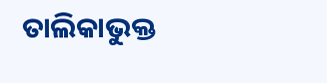ତାଲିକାଭୁକ୍ତ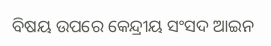ବିଷୟ ଉପରେ କେନ୍ଦ୍ରୀୟ ସଂସଦ ଆଇନ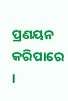ପ୍ରଣୟନ କରିପାରେ ।